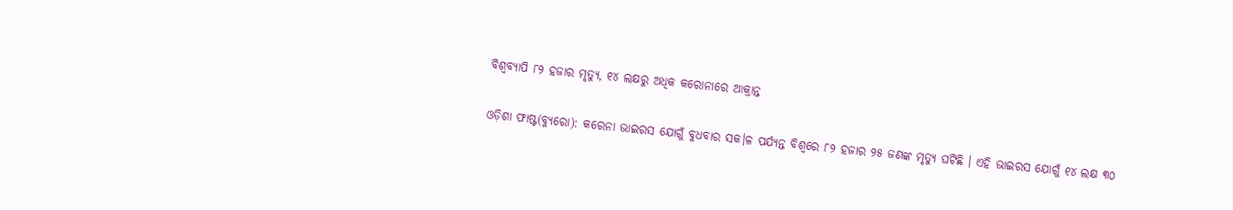ବିଶ୍ୱବ୍ୟାପି ୮୨ ହଜାର ମୃତ୍ୟୁ, ୧୪ ଲକ୍ଷରୁ ଅଧିକ କରୋନାରେ ଆକ୍ରାନ୍ତ

ଓଡ଼ିଶା ଫାଷ୍ଟ(ବ୍ୟୁରୋ): କରେନା ଭାଇରସ ଯୋଗୁଁ ବୁଧବାର ସକ।ଳ ପର୍ଯ୍ୟନ୍ତ ବିଶ୍ୱରେ ୮୨ ହଜାର ୨୫ ଜଣଙ୍କ ମୃତ୍ୟୁ ଘଟିଛି । ଏହି ଭାଇରସ ଯୋଗୁଁ ୧୪ ଲକ୍ଷ ୩୦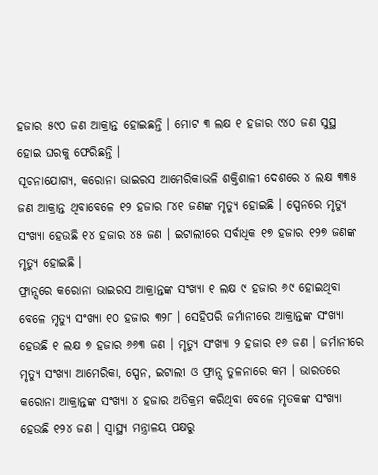ହଜାର ୫୯୦ ଜଣ ଆକ୍ରାନ୍ତ ହୋଇଛନ୍ତି । ମୋଟ ୩ ଲକ୍ଷ ୧ ହଜାର ୯୪୦ ଜଣ ସୁସ୍ଥ ହୋଇ ଘରକୁ ଫେରିଛନ୍ତି ।
ସୂଚନାଯୋଗ୍ୟ, କରୋନା ଭାଇରସ ଆମେରିକାଭଳି ଶକ୍ତିଶାଳୀ ଦେଶରେ ୪ ଲକ୍ଷ ୩୩୫ ଜଣ ଆକ୍ରାନ୍ତ ଥିବାବେଳେ ୧୨ ହଜାର ୮୪୧ ଜଣଙ୍କ ମୃତ୍ୟୁ ହୋଇଛି । ସ୍ପେନରେ ମୃତ୍ୟୁ ସଂଖ୍ୟା ହେଉଛି ୧୪ ହଜାର ୪୫ ଜଣ । ଇଟାଲୀରେ ସର୍ବାଧିକ ୧୭ ହଜାର ୧୨୭ ଜଣଙ୍କ ମୃତ୍ୟୁ ହୋଇଛି ।
ଫ୍ରାନ୍ସରେ କରୋନା ଭାଇରସ ଆକ୍ରାନ୍ତଙ୍କ ସଂଖ୍ୟା ୧ ଲକ୍ଷ ୯ ହଜାର ୬୯ ହୋଇଥିବା ବେଳେ ମୃତ୍ୟୁ ସଂଖ୍ୟା ୧୦ ହଜାର ୩୨୮ । ସେହିପରି ଜର୍ମାନୀରେ ଆକ୍ରାନ୍ତଙ୍କ ସଂଖ୍ୟା ହେଉଛି ୧ ଲକ୍ଷ ୭ ହଜାର ୬୬୩ ଜଣ । ମୃତ୍ୟୁ ସଂଖ୍ୟା ୨ ହଜାର ୧୬ ଜଣ । ଜର୍ମାନୀରେ ମୃତ୍ୟୁ ସଂଖ୍ୟା ଆମେରିକା, ସ୍ପେନ, ଇଟାଲୀ ଓ ଫ୍ରାନ୍ସ ତୁଳନାରେ କମ । ଭାରତରେ କରୋନା ଆକ୍ରାନ୍ତଙ୍କ ସଂଖ୍ୟା ୪ ହଜାର ଅତିକ୍ରମ କରିଥିବା ବେଳେ ମୃତକଙ୍କ ସଂଖ୍ୟା ହେଉଛି ୧୨୪ ଜଣ । ସ୍ୱାସ୍ଥ୍ୟ ମନ୍ତ୍ରାଳୟ ପକ୍ଷରୁ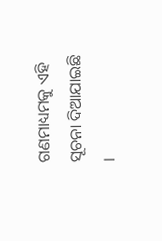ଗଣମାଧ୍ୟମକୁ ଏହି ସୂଚନା ଦିଆଯାଇଛି ।